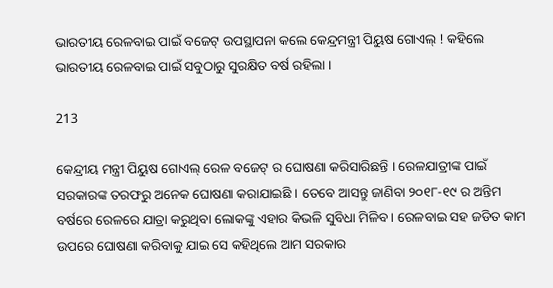ଭାରତୀୟ ରେଳବାଇ ପାଇଁ ବଜେଟ୍ ଉପସ୍ଥାପନା କଲେ କେନ୍ଦ୍ରମନ୍ତ୍ରୀ ପିୟୁଷ ଗୋଏଲ୍ ! କହିଲେ ଭାରତୀୟ ରେଳବାଇ ପାଇଁ ସବୁଠାରୁ ସୁରକ୍ଷିତ ବର୍ଷ ରହିଲା ।

213

କେନ୍ଦ୍ରୀୟ ମନ୍ତ୍ରୀ ପିୟୁଷ ଗୋଏଲ୍ ରେଳ ବଜେଟ୍ ର ଘୋଷଣା କରିସାରିଛନ୍ତି । ରେଳଯାତ୍ରୀଙ୍କ ପାଇଁ ସରକାରଙ୍କ ତରଫରୁ ଅନେକ ଘୋଷଣା କରାଯାଇଛି । ତେବେ ଆସନ୍ତୁ ଜାଣିବା ୨୦୧୮-୧୯ ର ଅନ୍ତିମ ବର୍ଷରେ ରେଳରେ ଯାତ୍ରା କରୁଥିବା ଲୋକଙ୍କୁ ଏହାର କିଭଳି ସୁବିଧା ମିଳିବ । ରେଳବାଇ ସହ ଜଡିତ କାମ ଉପରେ ଘୋଷଣା କରିବାକୁ ଯାଇ ସେ କହିଥିଲେ ଆମ ସରକାର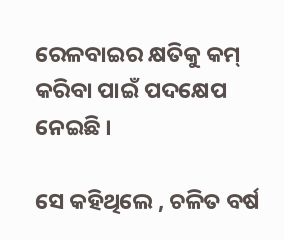ରେଳବାଇର କ୍ଷତିକୁ କମ୍ କରିବା ପାଇଁ ପଦକ୍ଷେପ ନେଇଛି ।

ସେ କହିଥିଲେ , ଚଳିତ ବର୍ଷ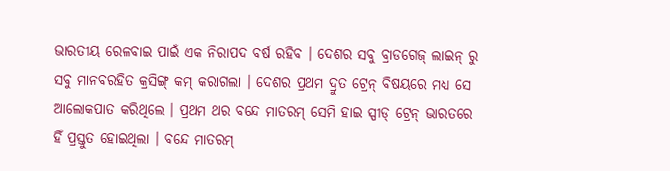ଭାରତୀୟ ରେଳବାଇ ପାଇଁ ଏକ ନିରାପଦ ବର୍ଷ ରହିବ । ଦେଶର ସବୁ ବ୍ରାଡଗେଜ୍ ଲାଇନ୍ ରୁ ସବୁ ମାନବରହିତ କ୍ରସିଙ୍ଗ୍ କମ୍ କରାଗଲା । ଦେଶର ପ୍ରଥମ ଦ୍ରୁତ ଟ୍ରେନ୍ ବିଷୟରେ ମଧ୍ୟ ସେ ଆଲୋକପାତ କରିଥିଲେ । ପ୍ରଥମ ଥର ବନ୍ଦେ ମାତରମ୍ ସେମି ହାଇ ସ୍ପୀଡ୍ ଟ୍ରେନ୍ ଭାରତରେ ହିଁ ପ୍ରସ୍ତୁତ ହୋଇଥିଲା । ବନ୍ଦେ ମାତରମ୍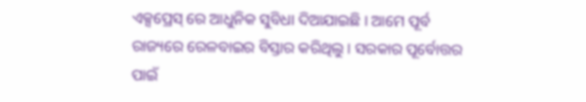ଏକ୍ସପ୍ରେସ୍ ରେ ଆଧୁନିକ ସୁବିଧା ଦିଆଯାଇଛି । ଆମେ ପୂର୍ବ ରାଜ୍ୟରେ ରେଳବାଇର ବିସ୍ତାର କରିଥିଲୁ । ସରକାର ପୂର୍ବୋତ୍ତର ପାଇଁ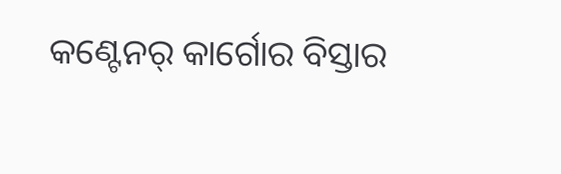କଣ୍ଟେନର୍ କାର୍ଗୋର ବିସ୍ତାର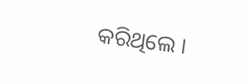କରିଥିଲେ ।